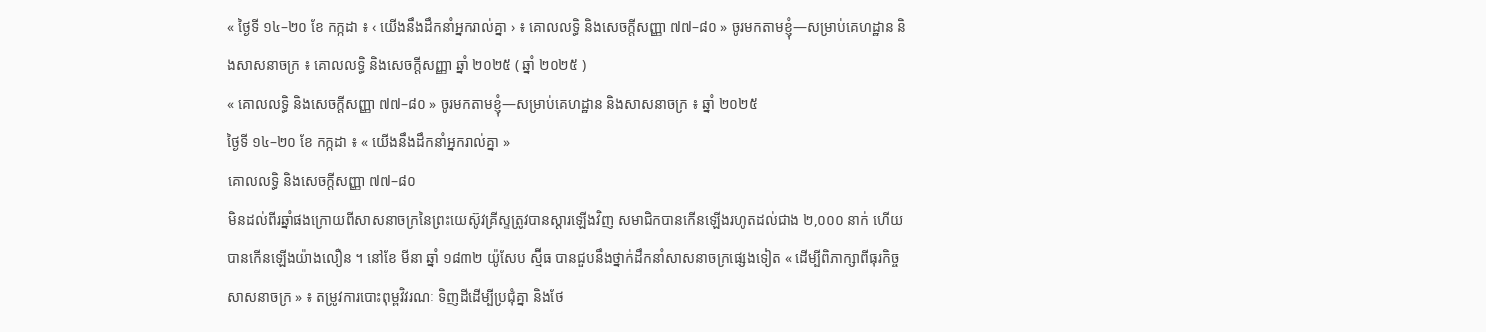« ថ្ងៃទី ១៤–២០ ខែ កក្កដា ៖ ‹ យើងនឹងដឹកនាំអ្នករាល់គ្នា › ៖ គោលលទ្ធិ និងសេចក្តីសញ្ញា ៧៧–៨០ » ចូរមកតាមខ្ញុំ—សម្រាប់គេហដ្ឋាន និងសាសនាចក្រ ៖ គោលលទ្ធិ និងសេចក្តីសញ្ញា ឆ្នាំ ២០២៥ ( ឆ្នាំ ២០២៥ )
« គោលលទ្ធិ និងសេចក្តីសញ្ញា ៧៧–៨០ » ចូរមកតាមខ្ញុំ—សម្រាប់គេហដ្ឋាន និងសាសនាចក្រ ៖ ឆ្នាំ ២០២៥
ថ្ងៃទី ១៤–២០ ខែ កក្កដា ៖ « យើងនឹងដឹកនាំអ្នករាល់គ្នា »
គោលលទ្ធិ និងសេចក្តីសញ្ញា ៧៧–៨០
មិនដល់ពីរឆ្នាំផងក្រោយពីសាសនាចក្រនៃព្រះយេស៊ូវគ្រីស្ទត្រូវបានស្ដារឡើងវិញ សមាជិកបានកើនឡើងរហូតដល់ជាង ២,០០០ នាក់ ហើយបានកើនឡើងយ៉ាងលឿន ។ នៅខែ មីនា ឆ្នាំ ១៨៣២ យ៉ូសែប ស្ម៊ីធ បានជួបនឹងថ្នាក់ដឹកនាំសាសនាចក្រផ្សេងទៀត « ដើម្បីពិភាក្សាពីធុរកិច្ចសាសនាចក្រ » ៖ តម្រូវការបោះពុម្ពវិវរណៈ ទិញដីដើម្បីប្រជុំគ្នា និងថែ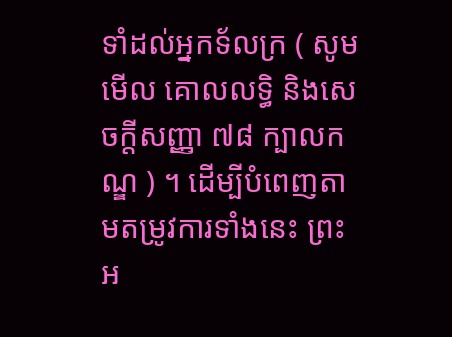ទាំដល់អ្នកទ័លក្រ ( សូមមើល គោលលទ្ធិ និងសេចក្តីសញ្ញា ៧៨ ក្បាលកណ្ឌ ) ។ ដើម្បីបំពេញតាមតម្រូវការទាំងនេះ ព្រះអ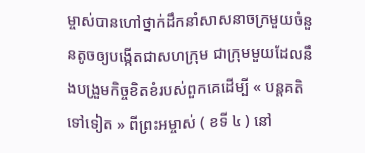ម្ចាស់បានហៅថ្នាក់ដឹកនាំសាសនាចក្រមួយចំនួនតូចឲ្យបង្កើតជាសហក្រុម ជាក្រុមមួយដែលនឹងបង្រួមកិច្ចខិតខំរបស់ពួកគេដើម្បី « បន្តគតិទៅទៀត » ពីព្រះអម្ចាស់ ( ខទី ៤ ) នៅ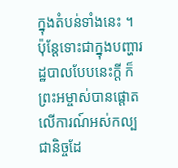ក្នុងតំបន់ទាំងនេះ ។ ប៉ុន្ដែទោះជាក្នុងបញ្ហារដ្ឋបាលបែបនេះក្ដី ក៏ព្រះអម្ចាស់បានផ្ដោតលើការណ៍អស់កល្បជានិច្ចដែ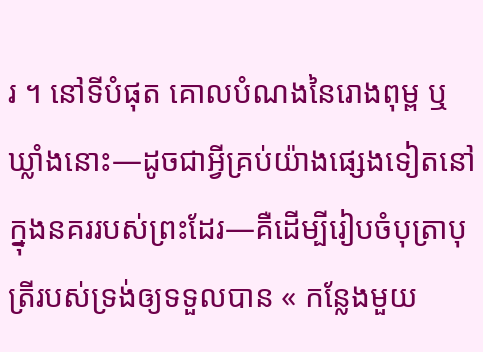រ ។ នៅទីបំផុត គោលបំណងនៃរោងពុម្ព ឬឃ្លាំងនោះ—ដូចជាអ្វីគ្រប់យ៉ាងផ្សេងទៀតនៅក្នុងនគររបស់ព្រះដែរ—គឺដើម្បីរៀបចំបុត្រាបុត្រីរបស់ទ្រង់ឲ្យទទួលបាន « កន្លែងមួយ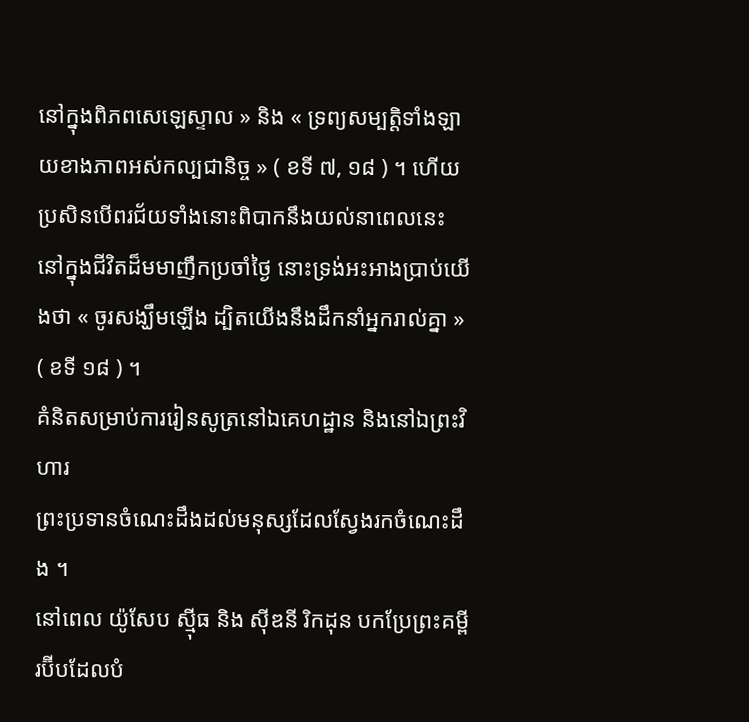នៅក្នុងពិភពសេឡេស្ទាល » និង « ទ្រព្យសម្បត្តិទាំងឡាយខាងភាពអស់កល្បជានិច្ច » ( ខទី ៧, ១៨ ) ។ ហើយប្រសិនបើពរជ័យទាំងនោះពិបាកនឹងយល់នាពេលនេះ នៅក្នុងជីវិតដ៏មមាញឹកប្រចាំថ្ងៃ នោះទ្រង់អះអាងប្រាប់យើងថា « ចូរសង្ឃឹមឡើង ដ្បិតយើងនឹងដឹកនាំអ្នករាល់គ្នា » ( ខទី ១៨ ) ។
គំនិតសម្រាប់ការរៀនសូត្រនៅឯគេហដ្ឋាន និងនៅឯព្រះវិហារ
ព្រះប្រទានចំណេះដឹងដល់មនុស្សដែលស្វែងរកចំណេះដឹង ។
នៅពេល យ៉ូសែប ស៊្មីធ និង ស៊ីឌនី រិកដុន បកប្រែព្រះគម្ពីរប៊ីបដែលបំ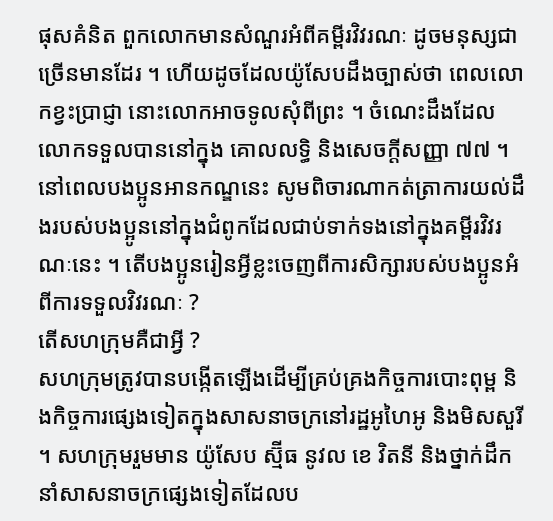ផុសគំនិត ពួកលោកមានសំណួរអំពីគម្ពីរវិវរណៈ ដូចមនុស្សជាច្រើនមានដែរ ។ ហើយដូចដែលយ៉ូសែបដឹងច្បាស់ថា ពេលលោកខ្វះប្រាជ្ញា នោះលោកអាចទូលសុំពីព្រះ ។ ចំណេះដឹងដែលលោកទទួលបាននៅក្នុង គោលលទ្ធិ និងសេចក្តីសញ្ញា ៧៧ ។ នៅពេលបងប្អូនអានកណ្ឌនេះ សូមពិចារណាកត់ត្រាការយល់ដឹងរបស់បងប្អូននៅក្នុងជំពូកដែលជាប់ទាក់ទងនៅក្នុងគម្ពីរវិវរណៈនេះ ។ តើបងប្អូនរៀនអ្វីខ្លះចេញពីការសិក្សារបស់បងប្អូនអំពីការទទួលវិវរណៈ ?
តើសហក្រុមគឺជាអ្វី ?
សហក្រុមត្រូវបានបង្កើតឡើងដើម្បីគ្រប់គ្រងកិច្ចការបោះពុម្ព និងកិច្ចការផ្សេងទៀតក្នុងសាសនាចក្រនៅរដ្ឋអូហៃអូ និងមិសសួរី ។ សហក្រុមរួមមាន យ៉ូសែប ស្ម៊ីធ នូវល ខេ វិតនី និងថ្នាក់ដឹកនាំសាសនាចក្រផ្សេងទៀតដែលប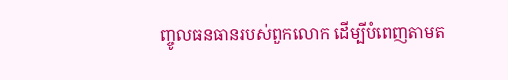ញ្ចូលធនធានរបស់ពួកលោក ដើម្បីបំពេញតាមត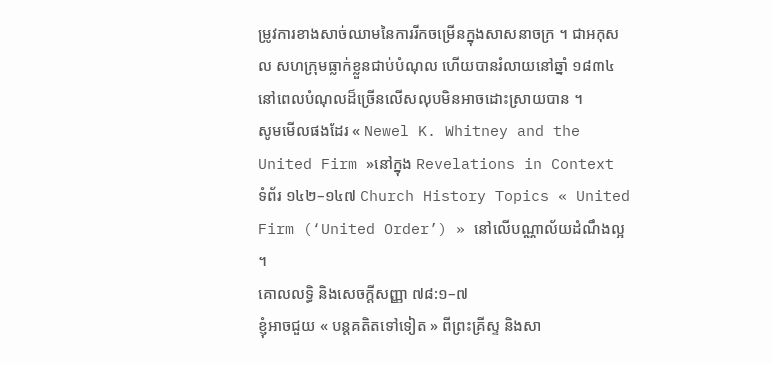ម្រូវការខាងសាច់ឈាមនៃការរីកចម្រើនក្នុងសាសនាចក្រ ។ ជាអកុសល សហក្រុមធ្លាក់ខ្លួនជាប់បំណុល ហើយបានរំលាយនៅឆ្នាំ ១៨៣៤ នៅពេលបំណុលដ៏ច្រើនលើសលុបមិនអាចដោះស្រាយបាន ។
សូមមើលផងដែរ « Newel K. Whitney and the United Firm »នៅក្នុង Revelations in Context ទំព័រ ១៤២–១៤៧ Church History Topics « United Firm (‘United Order’) » នៅលើបណ្ណាល័យដំណឹងល្អ ។
គោលលទ្ធិ និងសេចក្ដីសញ្ញា ៧៨:១–៧
ខ្ញុំអាចជួយ « បន្តគតិតទៅទៀត » ពីព្រះគ្រីស្ទ និងសា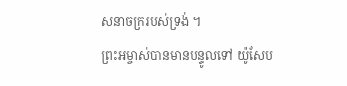សនាចក្ររបស់ទ្រង់ ។
ព្រះអម្ចាស់បានមានបន្ទូលទៅ យ៉ូសែប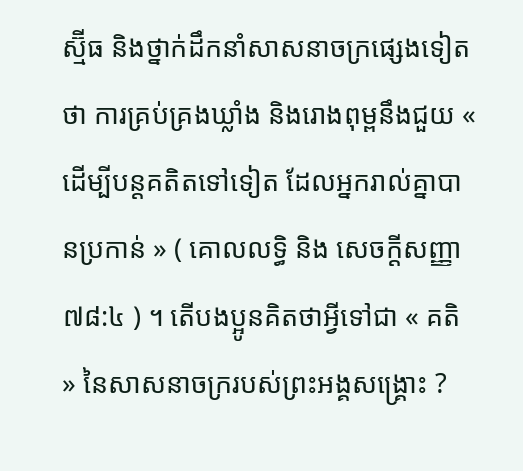ស្ម៊ីធ និងថ្នាក់ដឹកនាំសាសនាចក្រផ្សេងទៀតថា ការគ្រប់គ្រងឃ្លាំង និងរោងពុម្ពនឹងជួយ « ដើម្បីបន្តគតិតទៅទៀត ដែលអ្នករាល់គ្នាបានប្រកាន់ » ( គោលលទ្ធិ និង សេចក្ដីសញ្ញា ៧៨:៤ ) ។ តើបងប្អូនគិតថាអ្វីទៅជា « គតិ » នៃសាសនាចក្ររបស់ព្រះអង្គសង្រ្គោះ ?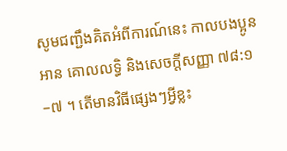សូមជញ្ជឹងគិតអំពីការណ៍នេះ កាលបងប្អូនអាន គោលលទ្ធិ និងសេចក្តីសញ្ញា ៧៨:១–៧ ។ តើមានវិធីផ្សេងៗអ្វីខ្លះ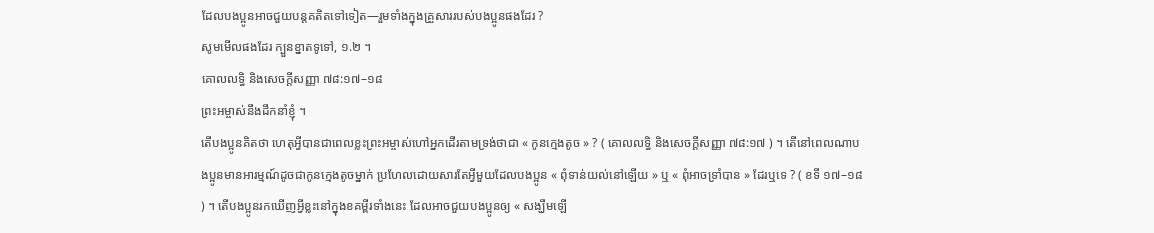ដែលបងប្អូនអាចជួយបន្តគតិតទៅទៀត—រួមទាំងក្នុងគ្រួសាររបស់បងប្អូនផងដែរ ?
សូមមើលផងដែរ ក្បួនខ្នាតទូទៅ, ១.២ ។
គោលលទ្ធិ និងសេចក្ដីសញ្ញា ៧៨:១៧–១៨
ព្រះអម្ចាស់នឹងដឹកនាំខ្ញុំ ។
តើបងប្អូនគិតថា ហេតុអ្វីបានជាពេលខ្លះព្រះអម្ចាស់ហៅអ្នកដើរតាមទ្រង់ថាជា « កូនក្មេងតូច » ? ( គោលលទ្ធិ និងសេចក្តីសញ្ញា ៧៨:១៧ ) ។ តើនៅពេលណាបងប្អូនមានអារម្មណ៍ដូចជាកូនក្មេងតូចម្នាក់ ប្រហែលដោយសារតែអ្វីមួយដែលបងប្អូន « ពុំទាន់យល់នៅឡើយ » ឬ « ពុំអាចទ្រាំបាន » ដែរឬទេ ? ( ខទី ១៧–១៨ ) ។ តើបងប្អូនរកឃើញអ្វីខ្លះនៅក្នុងខគម្ពីរទាំងនេះ ដែលអាចជួយបងប្អូនឲ្យ « សង្ឃឹមឡើ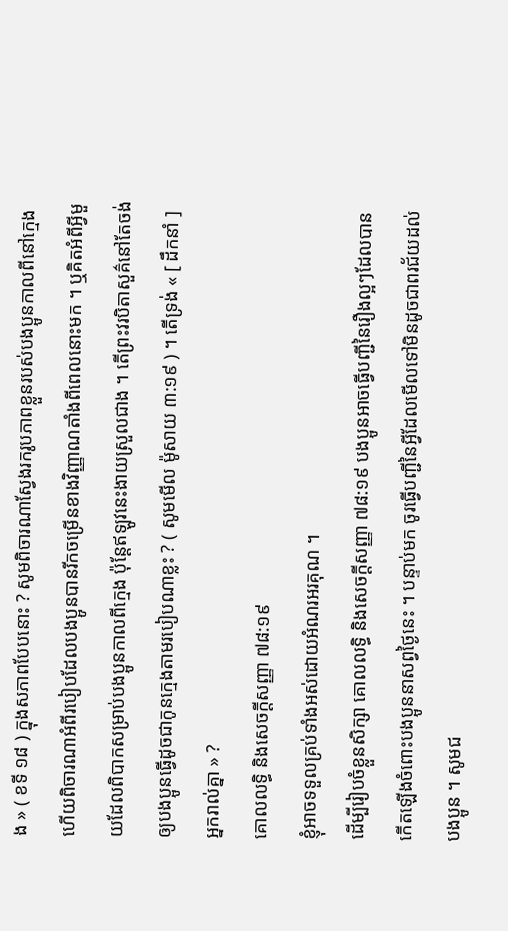ង » ( ខទី ១៨ ) ក្នុងសភាពបែបនោះ ? សូមពិចារណាស្វែងរករូបភាពខ្លួនរបស់បងប្អូនកាលពីនៅក្មេង ហើយពិចារណាអំពីរបៀបដែលបងប្អូនបានរីកចម្រើនខាងវិញ្ញាណតាំងពីពេលនោះមក ។ ឬគិតអំពីអ្វីមួយដែលពិបាកសម្រាប់បងប្អូនកាលពីក្មេង ប៉ុន្តែឥឡូវនេះងាយស្រួលជាង ។ តើព្រះវរបិតាសួគ៌នៅតែចង់ឲ្យបងប្អូនធ្វើដូចជាកូនក្មេងតាមរបៀបណាខ្លះ ? ( សូមមើល ម៉ូសាយ ៣:១៩ ) ។ តើទ្រង់ « [ ដឹកនាំ ] អ្នករាល់គ្នា » ?
គោលលទ្ធិ និងសេចក្តីសញ្ញា ៧៨:១៩
ខ្ញុំអាចទទួលគ្រប់ទាំងអស់ដោយអំណរអរគុណ ។
ដើម្បីរៀបចំខ្លួនសិក្សា គោលលទ្ធិ និងសេចក្តីសញ្ញា ៧៨:១៩ បងប្អូនអាចធ្វើបញ្ជីនៃរឿងល្អៗដែលបានកើតឡើងចំពោះបងប្អូននាសព្វថ្ងៃនេះ ។ បន្ទាប់មក ចូរធ្វើបញ្ជីនៃអ្វីដែលមើលទៅមិនដូចជាពរជ័យដល់បងប្អូន ។ សូមជ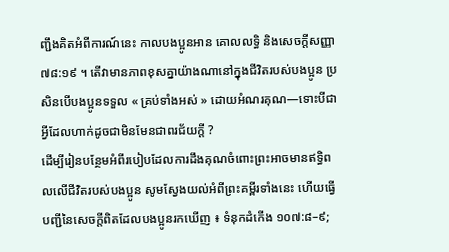ញ្ជឹងគិតអំពីការណ៍នេះ កាលបងប្អូនអាន គោលលទ្ធិ និងសេចក្តីសញ្ញា ៧៨:១៩ ។ តើវាមានភាពខុសគ្នាយ៉ាងណានៅក្នុងជីវិតរបស់បងប្អូន ប្រសិនបើបងប្អូនទទួល « គ្រប់ទាំងអស់ » ដោយអំណរគុណ—ទោះបីជាអ្វីដែលហាក់ដូចជាមិនមែនជាពរជ័យក្តី ?
ដើម្បីរៀនបន្ថែមអំពីរបៀបដែលការដឹងគុណចំពោះព្រះអាចមានឥទ្ធិពលលើជីវិតរបស់បងប្អូន សូមស្វែងយល់អំពីព្រះគម្ពីរទាំងនេះ ហើយធ្វើបញ្ជីនៃសេចក្តីពិតដែលបងប្អូនរកឃើញ ៖ ទំនុកដំកើង ១០៧:៨–៩;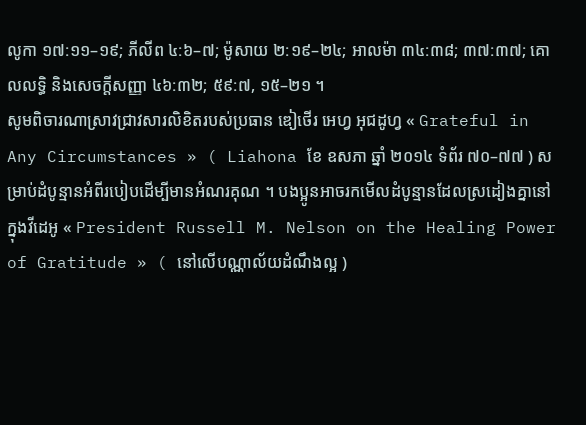លូកា ១៧:១១–១៩; ភីលីព ៤:៦–៧; ម៉ូសាយ ២:១៩–២៤; អាលម៉ា ៣៤:៣៨; ៣៧:៣៧; គោលលទ្ធិ និងសេចក្តីសញ្ញា ៤៦:៣២; ៥៩:៧, ១៥–២១ ។
សូមពិចារណាស្រាវជ្រាវសារលិខិតរបស់ប្រធាន ឌៀថើរ អេហ្វ អុជដូហ្វ « Grateful in Any Circumstances » ( Liahona ខែ ឧសភា ឆ្នាំ ២០១៤ ទំព័រ ៧០–៧៧ ) សម្រាប់ដំបូន្មានអំពីរបៀបដើម្បីមានអំណរគុណ ។ បងប្អូនអាចរកមើលដំបូន្មានដែលស្រដៀងគ្នានៅក្នុងវីដេអូ « President Russell M. Nelson on the Healing Power of Gratitude » ( នៅលើបណ្ណាល័យដំណឹងល្អ )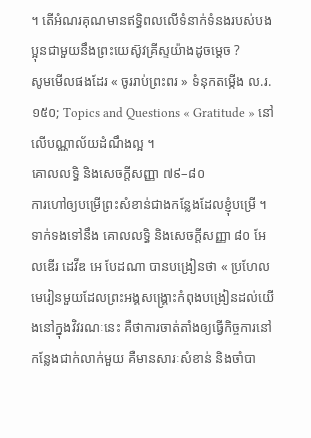។ តើអំណរគុណមានឥទ្ធិពលលើទំនាក់ទំនងរបស់បងប្អុនជាមួយនឹងព្រះយេស៊ូវគ្រីស្ទយ៉ាងដូចម្ដេច ?
សូមមើលផងដែរ « ចូររាប់ព្រះពរ » ទំនុកតម្កើង ល.រ. ១៥០; Topics and Questions « Gratitude » នៅលើបណ្ណាល័យដំណឹងល្អ ។
គោលលទ្ធិ និងសេចក្តីសញ្ញា ៧៩–៨០
ការហៅឲ្យបម្រើព្រះសំខាន់ជាងកន្លែងដែលខ្ញុំបម្រើ ។
ទាក់ទងទៅនឹង គោលលទ្ធិ និងសេចក្ដីសញ្ញា ៨០ អែលឌើរ ដេវីឌ អេ បែដណា បានបង្រៀនថា « ប្រហែលមេរៀនមួយដែលព្រះអង្គសង្គ្រោះកំពុងបង្រៀនដល់យើងនៅក្នុងវិវរណៈនេះ គឺថាការចាត់តាំងឲ្យធ្វើកិច្ចការនៅកន្លែងជាក់លាក់មួយ គឺមានសារៈសំខាន់ និងចាំបា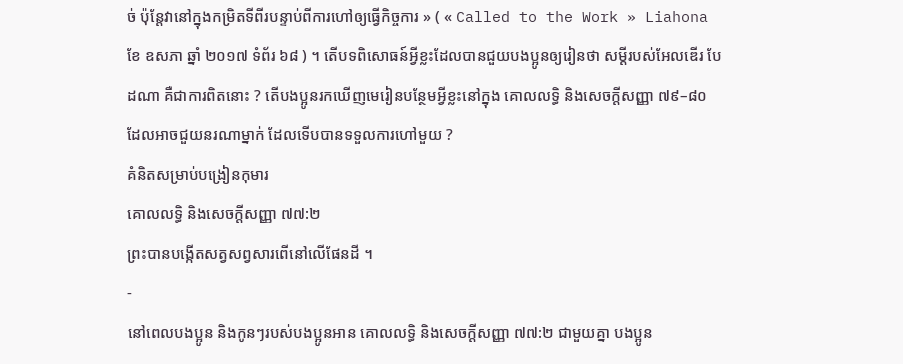ច់ ប៉ុន្តែវានៅក្នុងកម្រិតទីពីរបន្ទាប់ពីការហៅឲ្យធ្វើកិច្ចការ » ( « Called to the Work » Liahona ខែ ឧសភា ឆ្នាំ ២០១៧ ទំព័រ ៦៨ ) ។ តើបទពិសោធន៍អ្វីខ្លះដែលបានជួយបងប្អូនឲ្យរៀនថា សម្ដីរបស់អែលឌើរ បែដណា គឺជាការពិតនោះ ? តើបងប្អូនរកឃើញមេរៀនបន្ថែមអ្វីខ្លះនៅក្នុង គោលលទ្ធិ និងសេចក្តីសញ្ញា ៧៩–៨០ ដែលអាចជួយនរណាម្នាក់ ដែលទើបបានទទួលការហៅមួយ ?
គំនិតសម្រាប់បង្រៀនកុមារ
គោលលទ្ធិ និងសេចក្តីសញ្ញា ៧៧:២
ព្រះបានបង្កើតសត្វសព្វសារពើនៅលើផែនដី ។
-
នៅពេលបងប្អូន និងកូនៗរបស់បងប្អូនអាន គោលលទ្ធិ និងសេចក្តីសញ្ញា ៧៧:២ ជាមួយគ្នា បងប្អូន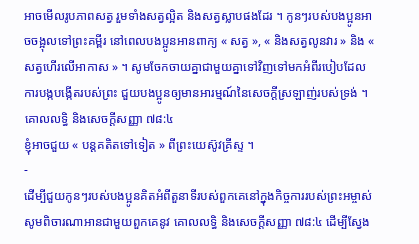អាចមើលរូបភាពសត្វ រួមទាំងសត្វល្អិត និងសត្វស្លាបផងដែរ ។ កូនៗរបស់បងប្អូនអាចចង្អុលទៅព្រះគម្ពីរ នៅពេលបងប្អូនអានពាក្យ « សត្វ », « និងសត្វលូនវារ » និង « សត្វហើរលើអាកាស » ។ សូមចែកចាយគ្នាជាមួយគ្នាទៅវិញទៅមកអំពីរបៀបដែលការបង្កបង្កើតរបស់ព្រះ ជួយបងប្អូនឲ្យមានអារម្មណ៍នៃសេចក្តីស្រឡាញ់របស់ទ្រង់ ។
គោលលទ្ធិ និងសេចក្តីសញ្ញា ៧៨:៤
ខ្ញុំអាចជួយ « បន្តគតិតទៅទៀត » ពីព្រះយេស៊ូវគ្រីស្ទ ។
-
ដើម្បីជួយកូនៗរបស់បងប្អូនគិតអំពីតួនាទីរបស់ពួកគេនៅក្នុងកិច្ចការរបស់ព្រះអម្ចាស់ សូមពិចារណាអានជាមួយពួកគេនូវ គោលលទ្ធិ និងសេចក្តីសញ្ញា ៧៨:៤ ដើម្បីស្វែង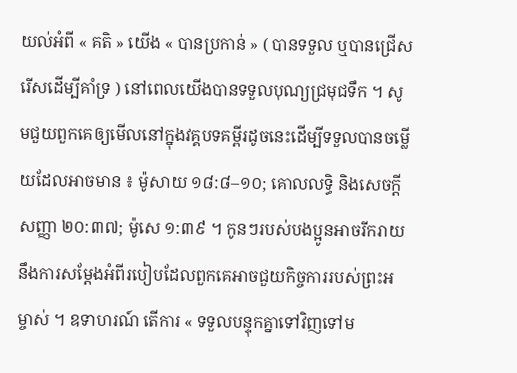យល់អំពី « គតិ » យើង « បានប្រកាន់ » ( បានទទួល ឬបានជ្រើសរើសដើម្បីគាំទ្រ ) នៅពេលយើងបានទទួលបុណ្យជ្រមុជទឹក ។ សូមជួយពួកគេឲ្យមើលនៅក្នុងវគ្គបទគម្ពីរដូចនេះដើម្បីទទួលបានចម្លើយដែលអាចមាន ៖ ម៉ូសាយ ១៨:៨–១០; គោលលទ្ធិ និងសេចក្តីសញ្ញា ២០:៣៧; ម៉ូសេ ១:៣៩ ។ កូនៗរបស់បងប្អូនអាចរីករាយនឹងការសម្តែងអំពីរបៀបដែលពួកគេអាចជួយកិច្ចការរបស់ព្រះអម្ចាស់ ។ ឧទាហរណ៍ តើការ « ទទួលបន្ទុកគ្នាទៅវិញទៅម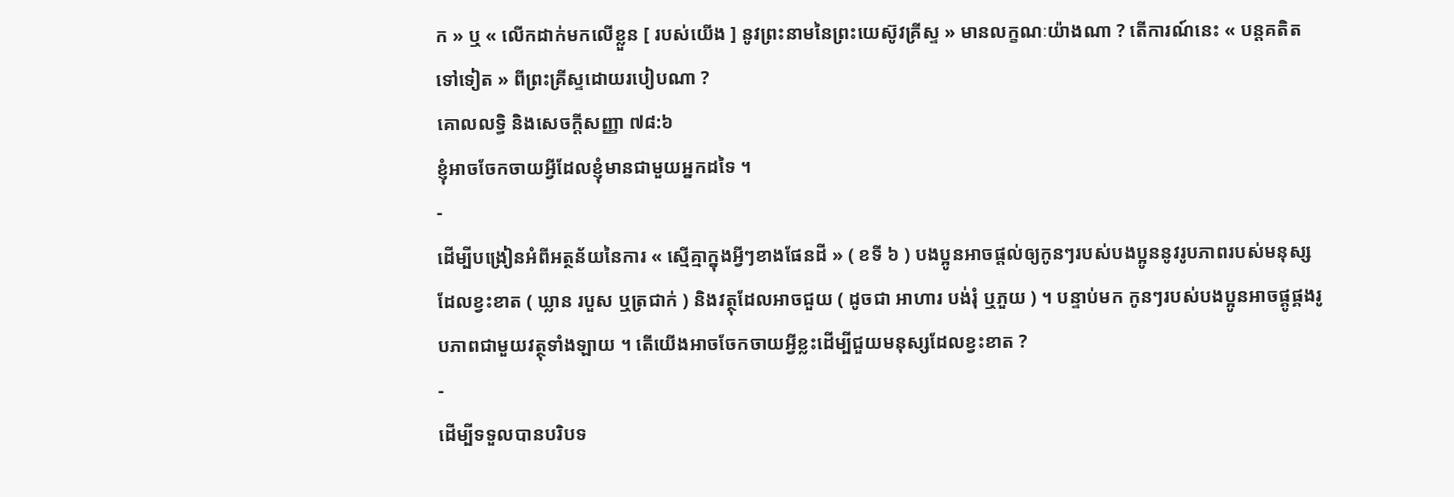ក » ឬ « លើកដាក់មកលើខ្លួន [ របស់យើង ] នូវព្រះនាមនៃព្រះយេស៊ូវគ្រីស្ទ » មានលក្ខណៈយ៉ាងណា ? តើការណ៍នេះ « បន្តគតិតទៅទៀត » ពីព្រះគ្រីស្ទដោយរបៀបណា ?
គោលលទ្ធិ និងសេចក្ដីសញ្ញា ៧៨:៦
ខ្ញុំអាចចែកចាយអ្វីដែលខ្ញុំមានជាមួយអ្នកដទៃ ។
-
ដើម្បីបង្រៀនអំពីអត្ថន័យនៃការ « ស្មើគ្មាក្នុងអ្វីៗខាងផែនដី » ( ខទី ៦ ) បងប្អូនអាចផ្តល់ឲ្យកូនៗរបស់បងប្អូននូវរូបភាពរបស់មនុស្សដែលខ្វះខាត ( ឃ្លាន របួស ឬត្រជាក់ ) និងវត្ថុដែលអាចជួយ ( ដូចជា អាហារ បង់រុំ ឬភួយ ) ។ បន្ទាប់មក កូនៗរបស់បងប្អូនអាចផ្គូផ្គងរូបភាពជាមួយវត្ថុទាំងឡាយ ។ តើយើងអាចចែកចាយអ្វីខ្លះដើម្បីជួយមនុស្សដែលខ្វះខាត ?
-
ដើម្បីទទួលបានបរិបទ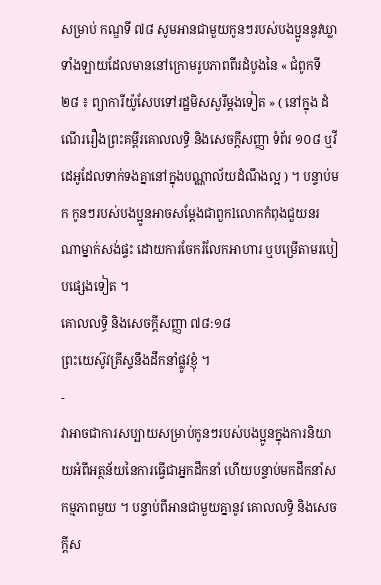សម្រាប់ កណ្ឌទី ៧៨ សូមអានជាមួយកូនៗរបស់បងប្អូននូវឃ្លាទាំងឡាយដែលមាននៅក្រោមរូបភាពពីរដំបូងនៃ « ជំពូកទី ២៨ ៖ ព្យាការីយ៉ូសែបទៅរដ្ឋមិសសួរីម្តងទៀត » ( នៅក្នុង ដំណើររឿងព្រះគម្ពីរគោលលទ្ធិ និងសេចក្ដីសញ្ញា ទំព័រ ១០៨ ឬវីដេអូដែលទាក់ទងគ្នានៅក្នុងបណ្ណាល័យដំណឹងល្អ ) ។ បន្ទាប់មក កូនៗរបស់បងប្អូនអាចសម្តែងជាពួកlលោកកំពុងជួយនរណាម្នាក់សង់ផ្ទះ ដោយការចែករំលែកអាហារ ឬបម្រើតាមរបៀបផ្សេងទៀត ។
គោលលទ្ធិ និងសេចក្ដីសញ្ញា ៧៨:១៨
ព្រះយេស៊ូវគ្រីស្ទនឹងដឹកនាំផ្លូវខ្ញុំ ។
-
វាអាចជាការសប្បាយសម្រាប់កូនៗរបស់បងប្អូនក្នុងការនិយាយអំពីអត្ថន័យនៃការធ្វើជាអ្នកដឹកនាំ ហើយបន្ទាប់មកដឹកនាំសកម្មភាពមួយ ។ បន្ទាប់ពីអានជាមួយគ្នានូវ គោលលទ្ធិ និងសេចក្តីស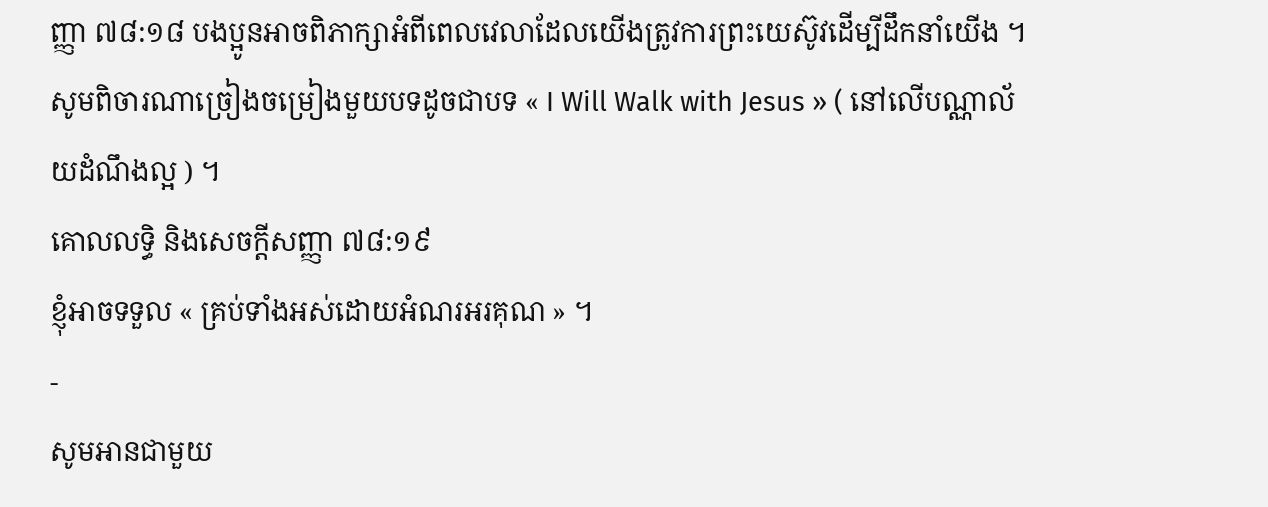ញ្ញា ៧៨:១៨ បងប្អូនអាចពិភាក្សាអំពីពេលវេលាដែលយើងត្រូវការព្រះយេស៊ូវដើម្បីដឹកនាំយើង ។ សូមពិចារណាច្រៀងចម្រៀងមួយបទដូចជាបទ « I Will Walk with Jesus » ( នៅលើបណ្ណាល័យដំណឹងល្អ ) ។
គោលលទ្ធិ និងសេចក្តីសញ្ញា ៧៨:១៩
ខ្ញុំអាចទទួល « គ្រប់ទាំងអស់ដោយអំណរអរគុណ » ។
-
សូមអានជាមួយ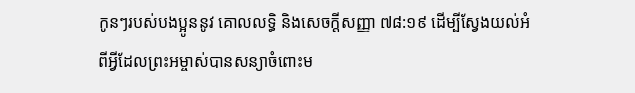កូនៗរបស់បងប្អូននូវ គោលលទ្ធិ និងសេចក្តីសញ្ញា ៧៨:១៩ ដើម្បីស្វែងយល់អំពីអ្វីដែលព្រះអម្ចាស់បានសន្យាចំពោះម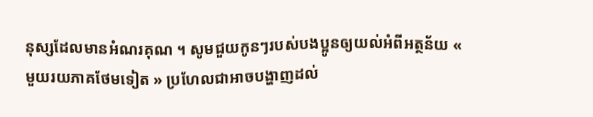នុស្សដែលមានអំណរគុណ ។ សូមជួយកូនៗរបស់បងប្អូនឲ្យយល់អំពីអត្ថន័យ « មួយរយភាគថែមទៀត » ប្រហែលជាអាចបង្ហាញដល់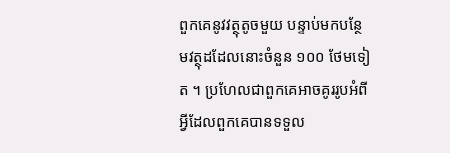ពួកគេនូវវត្ថុតូចមួយ បន្ទាប់មកបន្ថែមវត្ថុដដែលនោះចំនួន ១០០ ថែមទៀត ។ ប្រហែលជាពួកគេអាចគូររូបអំពីអ្វីដែលពួកគេបានទទួល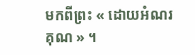មកពីព្រះ « ដោយអំណរគុណ » ។